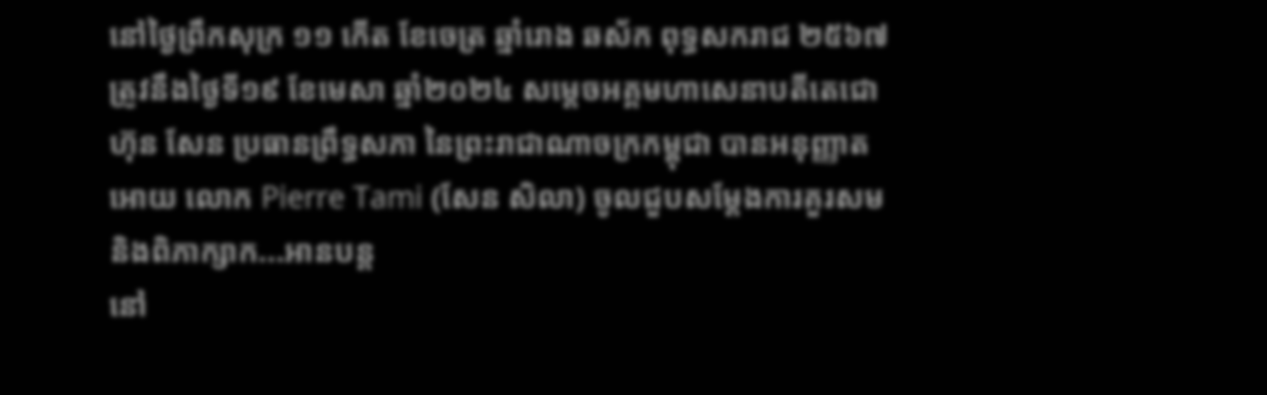នៅថ្ងៃព្រឹកសុក្រ ១១ កើត ខែចេត្រ ឆ្នាំរោង ឆស័ក ពុទ្ធសករាជ ២៥៦៧ ត្រូវនឹងថ្ងៃទី១៩ ខែមេសា ឆ្នាំ២០២៤ សម្តេចអគ្គមហាសេនាបតីតេជោ ហ៊ុន សែន ប្រធានព្រឹទ្ធសភា នៃព្រះរាជាណាចក្រកម្ពុជា បានអនុញ្ញាត អោយ លោក Pierre Tami (សែន សិលា) ចូលជួបសម្ដែងការគួរសម និងពិភាក្សាក...អានបន្ត
នៅ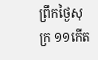ព្រឹកថ្ងៃសុក្រ ១១កើត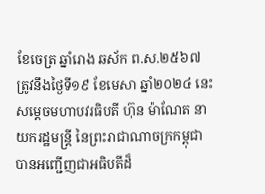ខែចេត្រ ឆ្នាំរោង ឆស័ក ព.ស.២៥៦៧ ត្រូវនឹងថ្ងៃទី១៩ ខែមេសា ឆ្នាំ២០២៤ នេះ សម្តេចមហាបវរធិបតី ហ៊ុន ម៉ាណែត នាយករដ្ឋមន្ត្រី នៃព្រះរាជាណាចក្រកម្ពុជា បានអញ្ជើញជាអធិបតីដ៏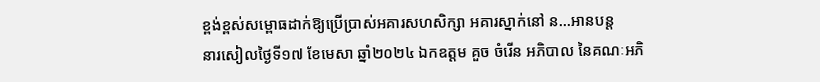ខ្ពង់ខ្ពស់សម្ពោធដាក់ឱ្យប្រើប្រាស់អគារសហសិក្សា អគារស្នាក់នៅ ន...អានបន្ត
នារសៀលថ្ងៃទី១៧ ខែមេសា ឆ្នាំ២០២៤ ឯកឧត្តម គួច ចំរើន អភិបាល នៃគណៈអភិ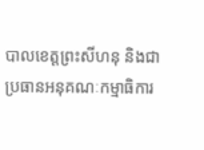បាលខេត្តព្រះសីហនុ និងជាប្រធានអនុគណៈកម្មាធិការ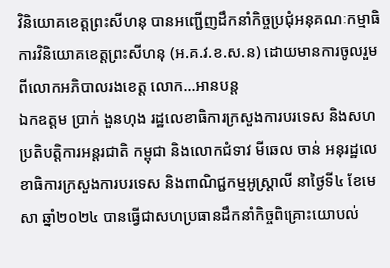វិនិយោគខេត្តព្រះសីហនុ បានអញ្ជើញដឹកនាំកិច្ចប្រជុំអនុគណៈកម្មាធិការវិនិយោគខេត្តព្រះសីហនុ (អ.គ.វ.ខ.ស.ន) ដោយមានការចូលរួមពីលោកអភិបាលរងខេត្ត លោក...អានបន្ត
ឯកឧត្តម ប្រាក់ ងួនហុង រដ្ឋលេខាធិការក្រសួងការបរទេស និងសហប្រតិបត្តិការអន្តរជាតិ កម្ពុជា និងលោកជំទាវ មីឆេល ចាន់ អនុរដ្ឋលេខាធិការក្រសួងការបរទេស និងពាណិជ្ជកម្មអូស្ត្រាលី នាថ្ងៃទី៤ ខែមេសា ឆ្នាំ២០២៤ បានធ្វើជាសហប្រធានដឹកនាំកិច្ចពិគ្រោះយោបល់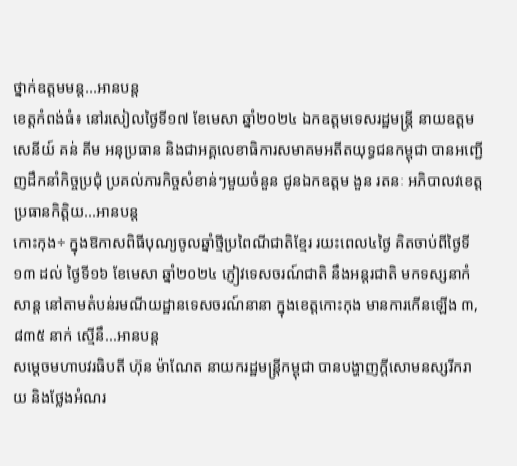ថ្នាក់ឧត្តមមន្ត...អានបន្ត
ខេត្តកំពង់ធំ៖ នៅរសៀលថ្ងៃទី១៧ ខែមេសា ឆ្នាំ២០២៤ ឯកឧត្តមទេសរដ្ឋមន្ត្រី នាយឧត្តមសេនីយ៍ គន់ គីម អនុប្រធាន និងជាអគ្គលេខាធិការសមាគមអតីតយុទ្ធជនកម្ពុជា បានអញ្ជើញដឹកនាំកិច្ចប្រជុំ ប្រគល់ភារកិច្ចសំខាន់ៗមួយចំនួន ជូនឯកឧត្តម ងួន រតនៈ អភិបាលវខេត្ត ប្រធានកិត្តិយ...អានបន្ត
កោះកុង÷ ក្នុងឱកាសពិធីបុណ្យចូលឆ្នាំថ្មីប្រពៃណីជាតិខ្មែរ រយះពេល៤ថ្ងៃ គិតចាប់ពីថ្ងៃទី១៣ ដល់ ថ្ងៃទី១៦ ខែមេសា ឆ្នាំ២០២៤ ភ្ញៀវទេសចរណ៍ជាតិ នឹងអន្តរជាតិ មកទស្សនាកំសាន្ត នៅតាមតំបន់រមណីយដ្ឋានទេសចរណ៍នានា ក្នុងខេត្តកោះកុង មានការកើនឡើង ៣,៨៣៥ នាក់ ស្មើនឹ...អានបន្ត
សម្តេចមហាបវរធិបតី ហ៊ុន ម៉ាណែត នាយករដ្ឋមន្ត្រីកម្ពុជា បានបង្ហាញក្តីសោមនស្សរីករាយ និងថ្លែងអំណរ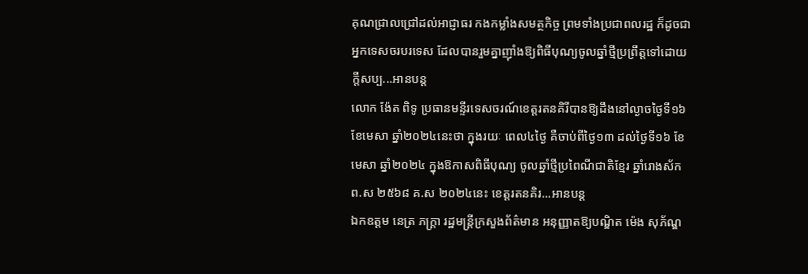គុណជ្រាលជ្រៅដល់អាជ្ញាធរ កងកម្លាំងសមត្ថកិច្ច ព្រមទាំងប្រជាពលរដ្ឋ ក៏ដូចជាអ្នកទេសចរបរទេស ដែលបានរួមគ្នាញ៉ាំងឱ្យពិធីបុណ្យចូលឆ្នាំថ្មីប្រព្រឹត្តទៅដោយក្តីសប្ប...អានបន្ត
លោក ង៉ែត ពិទូ ប្រធានមន្ទីរទេសចរណ៍ខេត្តរតនគិរីបានឱ្យដឹងនៅល្ងាចថ្ងៃទី១៦ ខែមេសា ឆ្នាំ២០២៤នេះថា ក្នុងរយៈ ពេល៤ថ្ងៃ គឺចាប់ពីថ្ងៃ១៣ ដល់ថ្ងៃទី១៦ ខែមេសា ឆ្នាំ២០២៤ ក្នុងឱកាសពិធីបុណ្យ ចូលឆ្នាំថ្មីប្រពៃណីជាតិខ្មែរ ឆ្នាំរោងស័ក ព.ស ២៥៦៨ គ.ស ២០២៤នេះ ខេត្តរតនគិរ...អានបន្ត
ឯកឧត្តម នេត្រ ភក្ត្រា រដ្ឋមន្រ្តីក្រសួងព័ត៌មាន អនុញ្ញាតឱ្យបណ្ឌិត ម៉េង សុភ័ណ្ឌ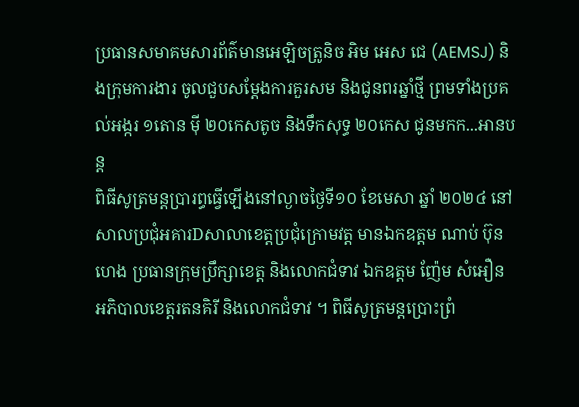ប្រធានសមាគមសារព័ត៌មានអេឡិចត្រូនិច អិម អេស ជេ (AEMSJ) និងក្រុមការងារ ចូលជួបសម្តែងការគួរសម និងជូនពរឆ្នាំថ្មី ព្រមទាំងប្រគល់អង្ករ ១តោន មុី ២០កេសតូច និងទឹកសុទ្ធ ២០កេស ជូនមកក...អានបន្ត
ពិធីសូត្រមន្តប្រារព្ធធ្វើឡើងនៅល្ងាចថ្ងៃទី១០ ខែមេសា ឆ្នាំ ២០២៤ នៅសាលប្រជុំអគារDសាលាខេត្តប្រជុំក្រោមវត្ត មានឯកឧត្តម ណាប់ ប៊ុនហេង ប្រធានក្រុមប្រឹក្សាខេត្ត និងលោកជំទាវ ឯកឧត្តម ញ៉ែម សំអឿន អភិបាលខេត្តរតនគិរី និងលោកជំទាវ ។ ពិធីសូត្រមន្តប្រោះព្រំ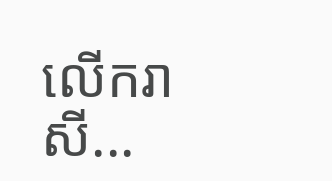លើករាសី...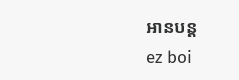អានបន្ត
ez boi